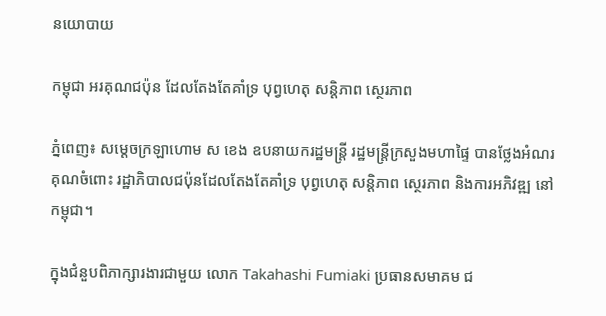នយោបាយ

កម្ពុជា អរគុណជប៉ុន ដែលតែងតែគាំទ្រ បុព្វហេតុ សន្ដិភាព ស្ថេរភាព

ភ្នំពេញ៖ សម្ដេចក្រឡាហោម ស ខេង ឧបនាយករដ្ឋមន្ដ្រី រដ្ឋមន្ដ្រីក្រសួងមហាផ្ទៃ បានថ្លែងអំណរគុណចំពោះ រដ្ឋាភិបាលជប៉ុនដែលតែងតែគាំទ្រ បុព្វហេតុ សន្ដិភាព ស្ថេរភាព និងការអភិវឌ្ឍ នៅកម្ពុជា។

ក្នុងជំនួបពិភាក្សារងារជាមួយ លោក Takahashi Fumiaki ប្រធានសមាគម ជ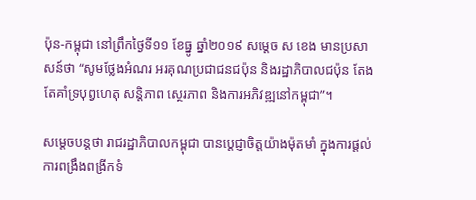ប៉ុន-កម្ពុជា នៅព្រឹកថ្ងៃទី១១ ខែធ្នូ ឆ្នាំ២០១៩ សម្ដេច ស ខេង មានប្រសាសន៍ថា “សូមថ្លែងអំណរ អរគុណប្រជាជនជប៉ុន និងរដ្ឋាភិបាលជប៉ុន តែងតែគាំទ្របុព្វហេតុ សន្ដិភាព ស្ថេរភាព និងការអភិវឌ្ឍនៅកម្ពុជា”។

សម្ដេចបន្ដថា រាជរដ្ឋាភិបាលកម្ពុជា បានប្ដេជ្ញាចិត្តយ៉ាងម៉ុតមាំ ក្នុងការផ្ដល់ការពង្រឹងពង្រីកទំ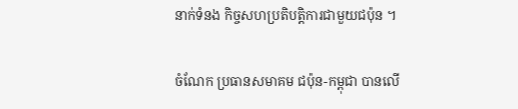នាក់ទំនង កិច្ចសហប្រតិបត្តិការជាមួយជប៉ុន ។

ចំណែក ប្រធានសមាគម ជប៉ុន-កម្ពុជា បានលើ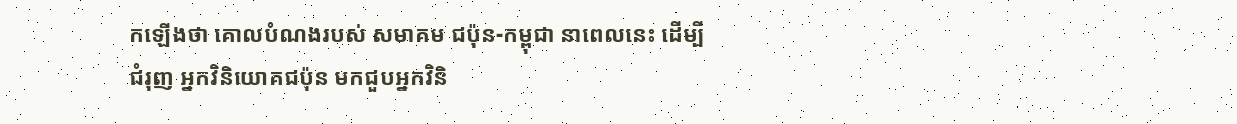កឡើងថា គោលបំណងរបស់ សមាគម ជប៉ុន-កម្ពុជា នាពេលនេះ ដើម្បីជំរុញ អ្នកវិនិយោគជប៉ុន មកជួបអ្នកវិនិ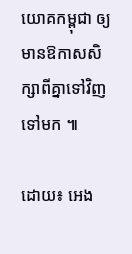យោគកម្ពុជា ឲ្យមានឱកាសសិក្សាពីគ្នាទៅវិញ ទៅមក ៕

ដោយ៖ អេង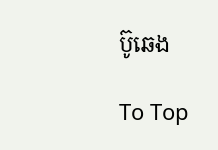ប៊ូឆេង

To Top